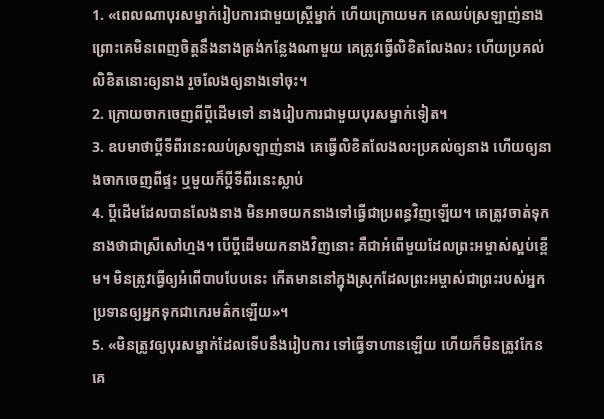1. «ពេលណាបុរសម្នាក់រៀបការជាមួយស្ត្រីម្នាក់ ហើយក្រោយមក គេឈប់ស្រឡាញ់នាង ព្រោះគេមិនពេញចិត្តនឹងនាងត្រង់កន្លែងណាមួយ គេត្រូវធ្វើលិខិតលែងលះ ហើយប្រគល់លិខិតនោះឲ្យនាង រួចលែងឲ្យនាងទៅចុះ។
2. ក្រោយចាកចេញពីប្ដីដើមទៅ នាងរៀបការជាមួយបុរសម្នាក់ទៀត។
3. ឧបមាថាប្ដីទីពីរនេះឈប់ស្រឡាញ់នាង គេធ្វើលិខិតលែងលះប្រគល់ឲ្យនាង ហើយឲ្យនាងចាកចេញពីផ្ទះ ឬមួយក៏ប្ដីទីពីរនេះស្លាប់
4. ប្ដីដើមដែលបានលែងនាង មិនអាចយកនាងទៅធ្វើជាប្រពន្ធវិញឡើយ។ គេត្រូវចាត់ទុកនាងថាជាស្រីសៅហ្មង។ បើប្ដីដើមយកនាងវិញនោះ គឺជាអំពើមួយដែលព្រះអម្ចាស់ស្អប់ខ្ពើម។ មិនត្រូវធ្វើឲ្យអំពើបាបបែបនេះ កើតមាននៅក្នុងស្រុកដែលព្រះអម្ចាស់ជាព្រះរបស់អ្នក ប្រទានឲ្យអ្នកទុកជាកេរមត៌កឡើយ»។
5. «មិនត្រូវឲ្យបុរសម្នាក់ដែលទើបនឹងរៀបការ ទៅធ្វើទាហានឡើយ ហើយក៏មិនត្រូវកែនគេ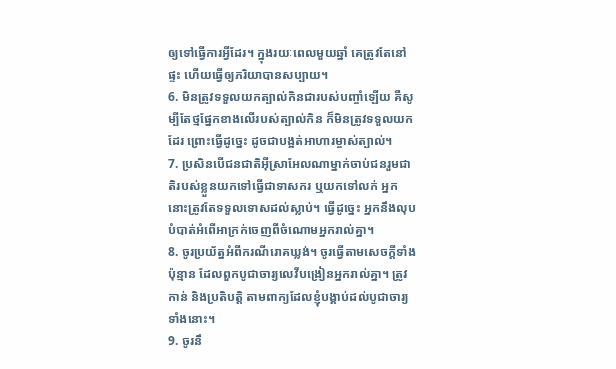ឲ្យទៅធ្វើការអ្វីដែរ។ ក្នុងរយៈពេលមួយឆ្នាំ គេត្រូវតែនៅផ្ទះ ហើយធ្វើឲ្យភរិយាបានសប្បាយ។
6. មិនត្រូវទទួលយកត្បាល់កិនជារបស់បញ្ចាំឡើយ គឺសូម្បីតែថ្មផ្នែកខាងលើរបស់ត្បាល់កិន ក៏មិនត្រូវទទួលយកដែរ ព្រោះធ្វើដូច្នេះ ដូចជាបង្អត់អាហារម្ចាស់ត្បាល់។
7. ប្រសិនបើជនជាតិអ៊ីស្រាអែលណាម្នាក់ចាប់ជនរួមជាតិរបស់ខ្លួនយកទៅធ្វើជាទាសករ ឬយកទៅលក់ អ្នកនោះត្រូវតែទទួលទោសដល់ស្លាប់។ ធ្វើដូច្នេះ អ្នកនឹងលុបបំបាត់អំពើអាក្រក់ចេញពីចំណោមអ្នករាល់គ្នា។
8. ចូរប្រយ័ត្នអំពីករណីរោគឃ្លង់។ ចូរធ្វើតាមសេចក្ដីទាំងប៉ុន្មាន ដែលពួកបូជាចារ្យលេវីបង្រៀនអ្នករាល់គ្នា។ ត្រូវកាន់ និងប្រតិបត្តិ តាមពាក្យដែលខ្ញុំបង្គាប់ដល់បូជាចារ្យទាំងនោះ។
9. ចូរនឹ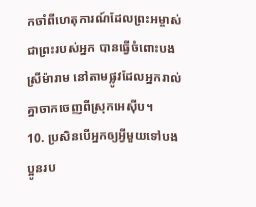កចាំពីហេតុការណ៍ដែលព្រះអម្ចាស់ ជាព្រះរបស់អ្នក បានធ្វើចំពោះបងស្រីម៉ារាម នៅតាមផ្លូវដែលអ្នករាល់គ្នាចាកចេញពីស្រុកអេស៊ីប។
10. ប្រសិនបើអ្នកឲ្យអ្វីមួយទៅបងប្អូនរប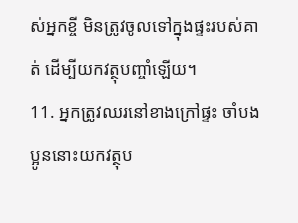ស់អ្នកខ្ចី មិនត្រូវចូលទៅក្នុងផ្ទះរបស់គាត់ ដើម្បីយកវត្ថុបញ្ចាំឡើយ។
11. អ្នកត្រូវឈរនៅខាងក្រៅផ្ទះ ចាំបងប្អូននោះយកវត្ថុប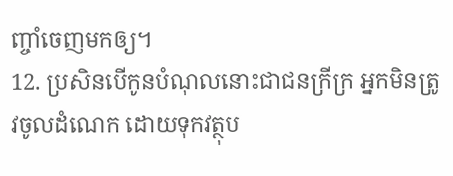ញ្ចាំចេញមកឲ្យ។
12. ប្រសិនបើកូនបំណុលនោះជាជនក្រីក្រ អ្នកមិនត្រូវចូលដំណេក ដោយទុកវត្ថុប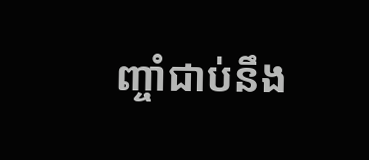ញ្ចាំជាប់នឹង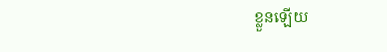ខ្លួនឡើយ